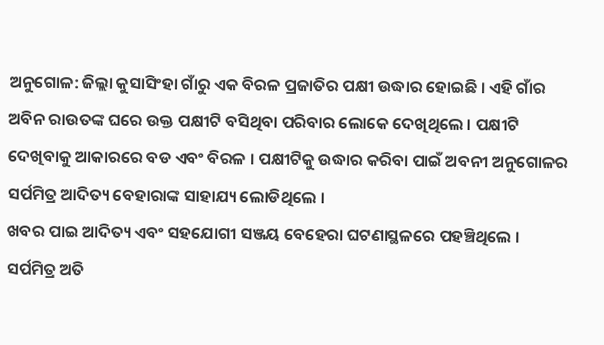ଅନୁଗୋଳ: ଜିଲ୍ଲା କୁସାସିଂହା ଗାଁରୁ ଏକ ବିରଳ ପ୍ରଜାତିର ପକ୍ଷୀ ଉଦ୍ଧାର ହୋଇଛି । ଏହି ଗାଁର ଅବିନ ରାଉତଙ୍କ ଘରେ ଉକ୍ତ ପକ୍ଷୀଟି ବସିଥିବା ପରିବାର ଲୋକେ ଦେଖିଥିଲେ । ପକ୍ଷୀଟି ଦେଖିବାକୁ ଆକାରରେ ବଡ ଏବଂ ବିରଳ । ପକ୍ଷୀଟିକୁ ଉଦ୍ଧାର କରିବା ପାଇଁ ଅବନୀ ଅନୁଗୋଳର ସର୍ପମିତ୍ର ଆଦିତ୍ୟ ବେହାରାଙ୍କ ସାହାଯ୍ୟ ଲୋଡିଥିଲେ ।
ଖବର ପାଇ ଆଦିତ୍ୟ ଏବଂ ସହଯୋଗୀ ସଞ୍ଜୟ ବେହେରା ଘଟଣାସ୍ଥଳରେ ପହଞ୍ଚିଥିଲେ । ସର୍ପମିତ୍ର ଅତି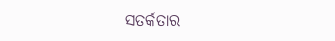ସତର୍କତାର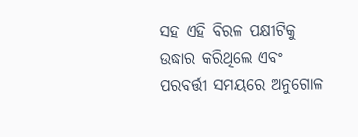ସହ ଏହି ବିରଳ ପକ୍ଷୀଟିକୁ ଉଦ୍ଧାର କରିଥିଲେ ଏବଂ ପରବର୍ତ୍ତୀ ସମୟରେ ଅନୁଗୋଳ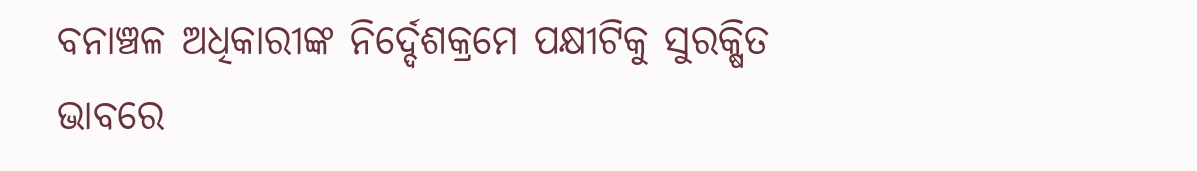ବନାଞ୍ଚଳ ଅଧିକାରୀଙ୍କ ନିର୍ଦ୍ଦେଶକ୍ରମେ ପକ୍ଷୀଟିକୁ ସୁରକ୍ଷିତ ଭାବରେ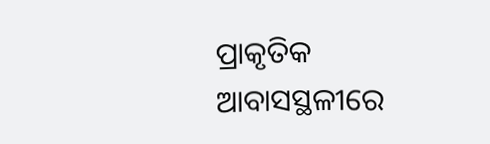ପ୍ରାକୃତିକ ଆବାସସ୍ଥଳୀରେ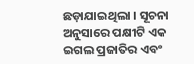ଛଡ଼ାଯାଇଥିଲା । ସୂଚନା ଅନୁସାରେ ପକ୍ଷୀଟି ଏକ ଇଗଲ ପ୍ରଜାତିର ଏବଂ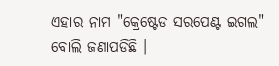ଏହାର ନାମ "କ୍ରେଷ୍ଟେଡ ସରପେଣ୍ଟ ଇଗଲ" ବୋଲି ଜଣାପଡିଛି ।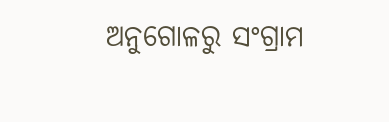ଅନୁଗୋଳରୁ ସଂଗ୍ରାମ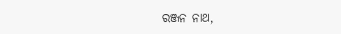ରଞ୍ଜନ ନାଥ,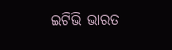ଇଟିଭି ଭାରତ